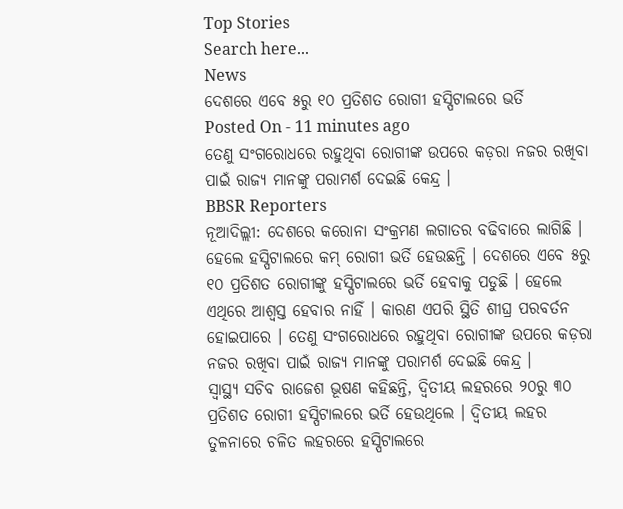Top Stories
Search here...
News
ଦେଶରେ ଏବେ ୫ରୁ ୧୦ ପ୍ରତିଶତ ରୋଗୀ ହସ୍ପିଟାଲରେ ଭର୍ତି
Posted On - 11 minutes ago
ତେଣୁ ସଂଗରୋଧରେ ରହୁଥିବା ରୋଗୀଙ୍କ ଉପରେ କଡ଼ରା ନଜର ରଖିବା ପାଇଁ ରାଜ୍ୟ ମାନଙ୍କୁ ପରାମର୍ଶ ଦେଇଛି କେନ୍ଦ୍ର ।
BBSR Reporters
ନୂଆଦିଲ୍ଲୀ: ଦେଶରେ କରୋନା ସଂକ୍ରମଣ ଲଗାତର ବଢିବାରେ ଲାଗିଛି । ହେଲେ ହସ୍ପିଟାଲରେ କମ୍ ରୋଗୀ ଭର୍ତି ହେଉଛନ୍ତି । ଦେଶରେ ଏବେ ୫ରୁ ୧୦ ପ୍ରତିଶତ ରୋଗୀଙ୍କୁ ହସ୍ପିଟାଲରେ ଭର୍ତି ହେବାକୁ ପଡୁଛି । ହେଲେ ଏଥିରେ ଆଶ୍ୱସ୍ତ ହେବାର ନାହିଁ । କାରଣ ଏପରି ସ୍ଥିତି ଶୀଘ୍ର ପରବର୍ତନ ହୋଇପାରେ । ତେଣୁ ସଂଗରୋଧରେ ରହୁଥିବା ରୋଗୀଙ୍କ ଉପରେ କଡ଼ରା ନଜର ରଖିବା ପାଇଁ ରାଜ୍ୟ ମାନଙ୍କୁ ପରାମର୍ଶ ଦେଇଛି କେନ୍ଦ୍ର ।
ସ୍ୱାସ୍ଥ୍ୟ ସଚିବ ରାଜେଶ ଭୂଷଣ କହିଛନ୍ତି, ଦ୍ୱିତୀୟ ଲହରରେ ୨୦ରୁ ୩୦ ପ୍ରତିଶତ ରୋଗୀ ହସ୍ପିଟାଲରେ ଭର୍ତି ହେଉଥିଲେ । ଦ୍ୱିତୀୟ ଲହର ତୁଳନାରେ ଚଳିତ ଲହରରେ ହସ୍ପିଟାଲରେ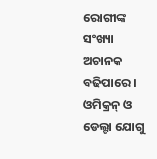ରୋଗୀଙ୍କ ସଂଖ୍ୟା ଅଚାନକ ବଢିପାରେ । ଓମିକ୍ରନ୍ ଓ ଡେଲ୍ଟା ଯୋଗୁ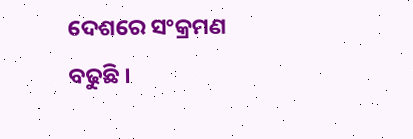ଦେଶରେ ସଂକ୍ରମଣ ବଢୁଛି ।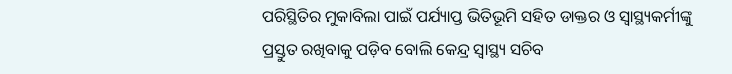ପରିସ୍ଥିତିର ମୁକାବିଲା ପାଇଁ ପର୍ଯ୍ୟାପ୍ତ ଭିତିଭୂମି ସହିତ ଡାକ୍ତର ଓ ସ୍ୱାସ୍ଥ୍ୟକର୍ମୀଙ୍କୁ ପ୍ରସ୍ତୁତ ରଖିବାକୁ ପଡ଼ିବ ବୋଲି କେନ୍ଦ୍ର ସ୍ୱାସ୍ଥ୍ୟ ସଚିବ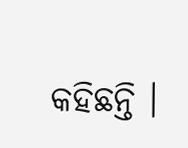କହିଛନ୍ତି ।